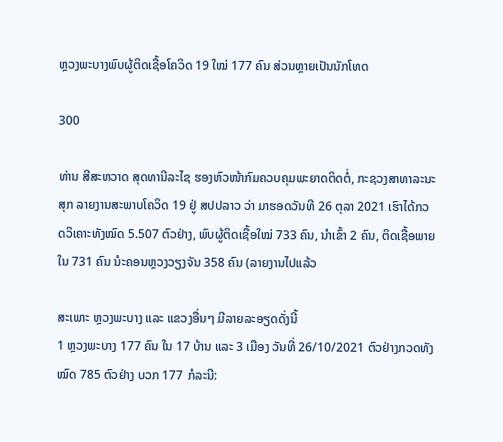ຫຼວງພະບາງພົບຜູ້ຕິດເຊື້ອໂຄວິດ 19 ໃໝ່ 177 ຄົນ ສ່ວນຫຼາຍເປັນນັກໂທດ

300

ທ່ານ ສີສະຫວາດ ສຸດທານີລະໄຊ ຮອງຫົວໜ້າກົມຄວບຄຸມພະຍາດຕິດຕໍ່, ກະຊວງສາທາລະນະສຸກ ລາຍງານສະພາບໂຄວິດ 19 ຢູ່ ສປປລາວ ວ່າ ມາຮອດວັນທີ 26 ຕຸລາ 2021 ເຮົາໄດ້ກວດວິເຄາະທັງໝົດ 5.507 ຕົວຢ່າງ, ພົບຜູ້ຕິດເຊື້ອໃໝ່ 733 ຄົນ, ນໍາເຂົ້າ 2 ຄົນ, ຕິດເຊື້ອພາຍໃນ 731 ຄົນ ນໍະຄອນຫຼວງວຽງຈັນ 358 ຄົນ (ລາຍງານໄປແລ້ວ

ສະເພາະ ຫຼວງພະບາງ ແລະ ແຂວງອື່ນໆ ມີລາຍລະອຽດດັ່ງນີ້
1 ຫຼວງພະບາງ 177 ຄົນ ໃນ 17 ບ້ານ ແລະ 3 ເມືອງ ວັນທີ່ 26/10/2021 ຕົວຢ່າງກວດທັງໝົດ 785 ຕົວຢ່າງ ບວກ 177 ກໍລະນີ: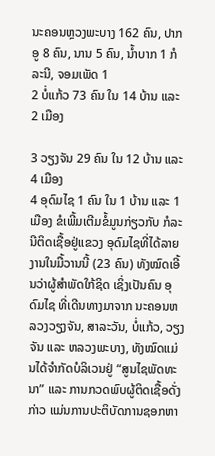ນະຄອນຫຼວງພະບາງ 162 ຄົນ, ປາກອູ 8 ຄົນ, ນານ 5 ຄົນ, ນ້ຳບາກ 1 ກໍລະນີ, ຈອມເພັດ 1
2 ບໍ່ແກ້ວ 73 ຄົນ ໃນ 14 ບ້ານ ແລະ 2 ເມືອງ

3 ວຽງຈັນ 29 ຄົນ ໃນ 12 ບ້ານ ແລະ 4 ເມືອງ
4 ອຸດົມໄຊ 1 ຄົນ ໃນ 1 ບ້ານ ແລະ 1 ເມືອງ ຂໍເພີ້ມເຕີມຂໍ້ມູນກ່ຽວກັບ ກໍລະນີຕິດເຊື້ອຢູ່ແຂວງ ອຸດົມໄຊທີ່ໄດ້ລາຍງານໃນມື້ວານນີ້ (23 ຄົນ) ທັງໝົດເອີ້ນວ່າຜູ້ສໍາພັດໃກ້ຊິດ ເຊິ່ງເປັນຄົນ ອຸດົມໄຊ ທີ່ເດີນທາງມາຈາກ ນະຄອນຫລວງວຽງຈັນ, ສາລະວັນ, ບໍ່ແກ້ວ, ວຽງຈັນ ແລະ ຫລວງພະບາງ, ທັງໝົດແມ່ນໄດ້ຈໍາກັດບໍລິເວນຢູ່ “ສູນໄຊພັດທະນາ” ແລະ ການກວດພົບຜູ້ຕິດເຊື້ອດັ່ງກ່າວ ແມ່ນການປະຕິບັດການຊອກຫາ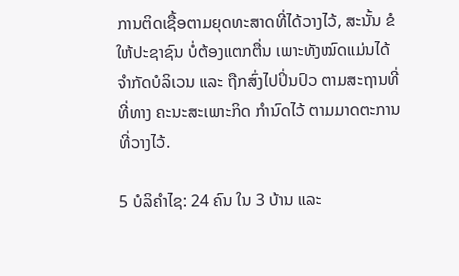ການຕິດເຊື້ອຕາມຍຸດທະສາດທີ່ໄດ້ວາງໄວ້, ສະນັ້ນ ຂໍໃຫ້ປະຊາຊົນ ບໍ່ຕ້ອງແຕກຕື່ນ ເພາະທັງໝົດແມ່ນໄດ້ ຈໍາກັດບໍລິເວນ ແລະ ຖືກສົ່ງໄປປິ່ນປົວ ຕາມສະຖານທີ່ທີ່ທາງ ຄະນະສະເພາະກິດ ກໍານົດໄວ້ ຕາມມາດຕະການທີ່ວາງໄວ້.

5 ບໍລິຄໍາໄຊ: 24 ຄົນ ໃນ 3 ບ້ານ ແລະ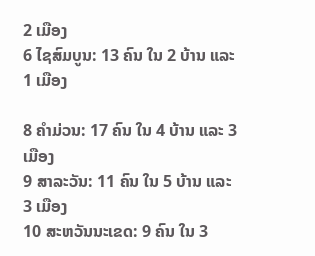2 ເມືອງ
6 ໄຊສົມບູນ: 13 ຄົນ ໃນ 2 ບ້ານ ແລະ 1 ເມືອງ

8 ຄໍາມ່ວນ: 17 ຄົນ ໃນ 4 ບ້ານ ແລະ 3 ເມືອງ
9 ສາລະວັນ: 11 ຄົນ ໃນ 5 ບ້ານ ແລະ 3 ເມືອງ
10 ສະຫວັນນະເຂດ: 9 ຄົນ ໃນ 3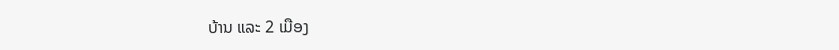ບ້ານ ແລະ 2 ເມືອງ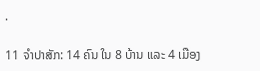.

11 ຈໍາປາສັກ: 14 ຄົນ ໃນ 8 ບ້ານ ແລະ 4 ເມືອງ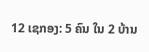12 ເຊກອງ: 5 ຄົນ ໃນ 2 ບ້ານ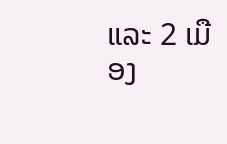ແລະ 2 ເມືອງ